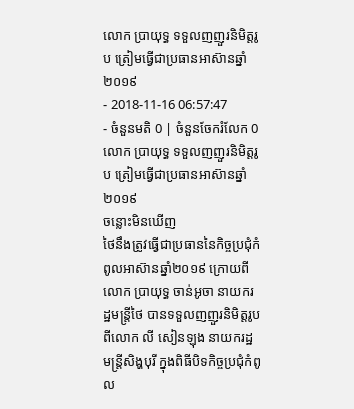លោក ប្រាយុទ្ធ ទទួលញញួរនិមិត្តរូប ត្រៀមធ្វើជាប្រធានអាស៊ានឆ្នាំ២០១៩
- 2018-11-16 06:57:47
- ចំនួនមតិ 0 | ចំនួនចែករំលែក 0
លោក ប្រាយុទ្ធ ទទួលញញួរនិមិត្តរូប ត្រៀមធ្វើជាប្រធានអាស៊ានឆ្នាំ២០១៩
ចន្លោះមិនឃើញ
ថៃនឹងត្រូវធ្វើជាប្រធាននៃកិច្ចប្រជុំកំពូលអាស៊ានឆ្នាំ២០១៩ ក្រោយពីលោក ប្រាយុទ្ធ ចាន់អូចា នាយករដ្ឋមន្រ្តីថៃ បានទទួលញញួរនិមិត្តរូប ពីលោក លី សៀនឡុង នាយករដ្ឋមន្រ្តីសិង្ហបុរី ក្នុងពិធីបិទកិច្ចប្រជុំកំពូល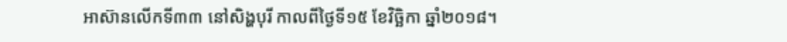អាស៊ានលើកទី៣៣ នៅសិង្ហបុរី កាលពីថ្ងៃទី១៥ ខែវិច្ឆិកា ឆ្នាំ២០១៨។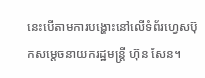នេះបើតាមការបង្ហោះនៅលើទំព័រហ្វេសប៊ុកសម្តេចនាយករដ្ឋមន្រ្តី ហ៊ុន សែន។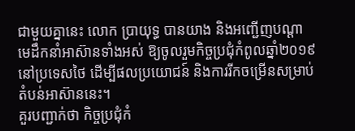ជាមួយគ្នានេះ លោក ប្រាយុទ្ធ បានយាង និងអញ្ជើញបណ្តាមេដឹកនាំអាស៊ានទាំងអស់ ឱ្យចូលរួមកិច្ចប្រជុំកំពូលឆ្នាំ២០១៩ នៅប្រទេសថៃ ដើម្បីផលប្រយោជន៍ និងការរីកចម្រើនសម្រាប់តំបន់អាស៊ាននេះ។
គួរបញ្ជាក់ថា កិច្ចប្រជុំកំ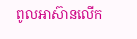ពូលអាស៊ានលើក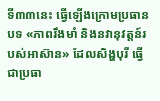ទី៣៣នេះ ធ្វើឡើងក្រោមប្រធានបទ «ភាពរឹងមាំ និងនវានុវត្តន៍របស់អាស៊ាន» ដែលសិង្ហបុរី ធ្វើជាប្រធា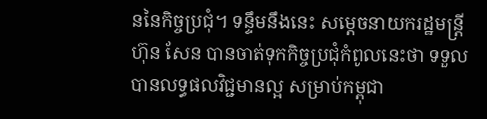ននៃកិច្ចប្រជុំ។ ទន្ទឹមនឹងនេះ សម្តេចនាយករដ្ឋមន្រ្តី ហ៊ុន សែន បានចាត់ទុកកិច្ចប្រជុំកំពូលនេះថា ទទួលបានលទ្ធផលវិជ្ជមានល្អ សម្រាប់កម្ពុជា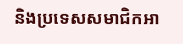និងប្រទេសសមាជិកអា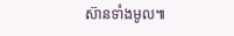ស៊ានទាំងមូល៕